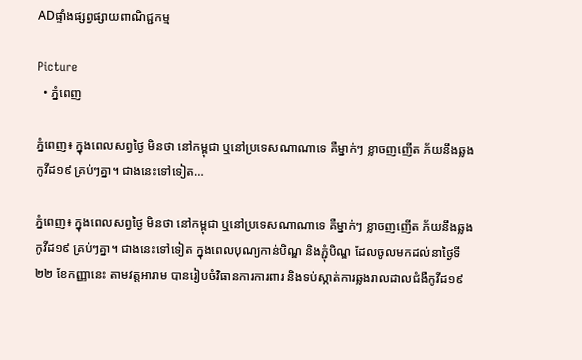ADផ្ទាំងផ្សព្វផ្សាយពាណិជ្ជកម្ម

Picture
  • ភ្នំពេញ

ភ្នំពេញ៖ ក្នុងពេលសព្វថ្ងៃ មិនថា នៅកម្ពុជា ឬនៅប្រទេសណាណាទេ គឺម្នាក់ៗ ខ្លាចញញើត ភ័យនឹងឆ្លងកូវីដ១៩ គ្រប់ៗគ្នា។ ជាងនេះទៅទៀត…

ភ្នំពេញ៖ ក្នុងពេលសព្វថ្ងៃ មិនថា នៅកម្ពុជា ឬនៅប្រទេសណាណាទេ គឺម្នាក់ៗ ខ្លាចញញើត ភ័យនឹងឆ្លងកូវីដ១៩ គ្រប់ៗគ្នា។ ជាងនេះទៅទៀត ក្នុងពេលបុណ្យកាន់បិណ្ឌ និងភ្ជុំបិណ្ឌ ដែលចូលមកដល់នាថ្ងៃទី២២ ខែកញ្ញានេះ តាមវត្តអារាម បានរៀបចំវិធានការការពារ និងទប់ស្កាត់ការឆ្លងរាលដាលជំងឺកូវីដ១៩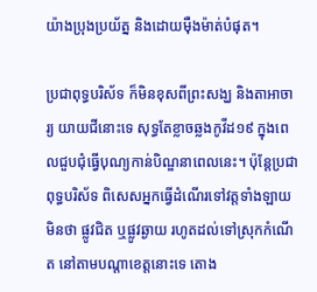យ៉ាងប្រុងប្រយ័ត្ន និងដោយម៉ឺងម៉ាត់បំផុត។

ប្រជាពុទ្ធបរិស័ទ ក៏មិនខុសពីព្រះសង្ឃ និងតាអាចារ្យ យាយជីនោះទេ សុទ្ធតែខ្លាចឆ្លងកូវីដ១៩ ក្នុងពេលជួបជុំធ្វើបុណ្យកាន់បិណ្ឌនាពេលនេះ។ ប៉ុន្តែប្រជាពុទ្ធបរិស័ទ ពិសេសអ្នកធ្វើដំណើរទៅវត្តទាំងឡាយ មិនថា ផ្លូវជិត ឬផ្លូវឆ្ងាយ រហូតដល់ទៅស្រុកកំណើត នៅតាមបណ្តាខេត្តនោះទេ តោង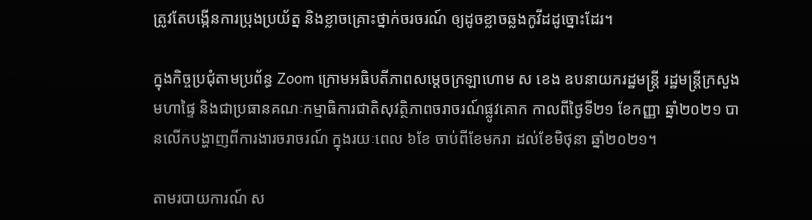ត្រូវតែបង្កើនការប្រុងប្រយ័ត្ន និងខ្លាចគ្រោះថ្នាក់ចរចរណ៍ ឲ្យដូចខ្លាចឆ្លងកូវីដដូច្នោះដែរ។

ក្នុងកិច្ចប្រជុំតាមប្រព័ន្ធ Zoom ក្រោមអធិបតីភាពសម្ដេចក្រឡាហោម ស ខេង ឧបនាយករដ្ឋមន្ត្រី រដ្ឋមន្ត្រីក្រសួងមហាផ្ទៃ និងជាប្រធានគណៈកម្មាធិការជាតិសុវត្ថិភាពចរាចរណ៍ផ្លូវគោក កាលពីថ្ងៃទី២១ ខែកញ្ញា ឆ្នាំ២០២១ បានលើកបង្ហាញពីការងារចរាចរណ៍ ក្នុងរយៈពេល ៦ខែ ចាប់ពីខែមករា ដល់ខែមិថុនា ឆ្នាំ២០២១។

តាមរបាយការណ៍ ស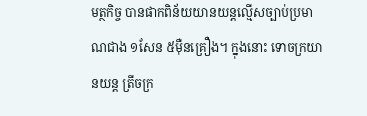មត្ថកិច្ច បានផាកពិន័យយានយន្តល្មើសច្បាប់ប្រមាណជាង ១សែន ៥ម៉ឺនគ្រឿង។ ក្នុងនោះ ទោចក្រយានយន្ត ត្រីចក្រ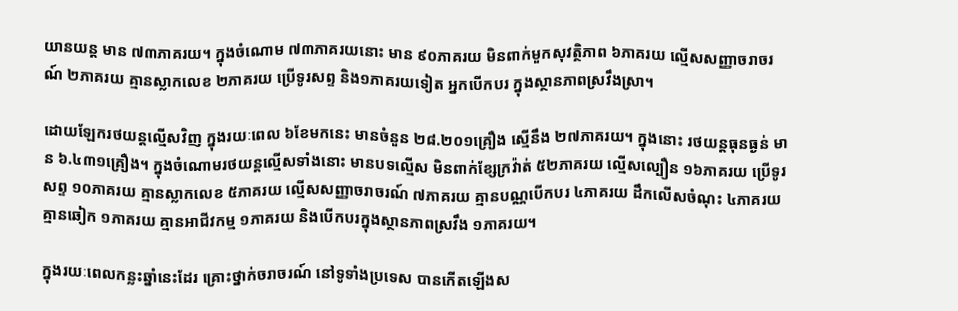យានយន្ត មាន ៧៣ភាគរយ។ ក្នុងចំណោម ៧៣ភាគរយនោះ មាន ៩០ភាគរយ មិនពាក់មួកសុវត្ថិភាព ៦ភាគរយ ល្មើសសញ្ញាចរាចរណ៍ ២ភាគរយ គ្មានស្លាកលេខ ២ភាគរយ ប្រើទូរសព្ទ និង១ភាគរយទៀត អ្នកបើកបរ ក្នុងស្ថានភាពស្រវឹងស្រា។

ដោយឡែករថយន្តល្មើសវិញ ក្នុងរយៈពេល ៦ខែមកនេះ មានចំនួន ២៨.២០១គ្រឿង ស្មើនឹង ២៧ភាគរយ។ ក្នុងនោះ រថយន្តធុនធ្ងន់ មាន ៦.៤៣១គ្រឿង។ ក្នុងចំណោមរថយន្តល្មើសទាំងនោះ មានបទល្មើស មិនពាក់ខ្សែក្រវ៉ាត់ ៥២ភាគរយ ល្មើសល្បឿន ១៦ភាគរយ ប្រើទូរសព្ទ ១០ភាគរយ គ្មានស្លាកលេខ ៥ភាគរយ ល្មើសសញ្ញាចរាចរណ៍ ៧ភាគរយ គ្មានបណ្ណបើកបរ ៤ភាគរយ ដឹកលើសចំណុះ ៤ភាគរយ គ្មានឆៀក ១ភាគរយ គ្មានអាជីវកម្ម ១ភាគរយ និងបើកបរក្នុងស្ថានភាពស្រវឹង ១ភាគរយ។

ក្នុងរយៈពេលកន្លះឆ្នាំនេះដែរ គ្រោះថ្នាក់ចរាចរណ៍ នៅទូទាំងប្រទេស បានកើតឡើងស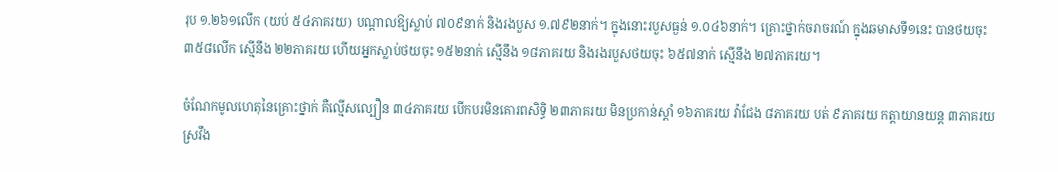រុប ១.២៦១លើក (យប់ ៥៤ភាគរយ) បណ្ដាលឱ្យស្លាប់ ៧០៩នាក់ និងរងបួស ១.៧៩២នាក់។ ក្នុងនោះរបួសធ្ងន់ ១.០៤៦នាក់។ គ្រោះថ្នាក់ចរាចរណ៍ ក្នុងឆមាសទី១នេះ បានថយចុះ ៣៥៨លើក ស្មើនឹង ២២ភាគរយ ហើយអ្នកស្លាប់ថយចុះ ១៥២នាក់ ស្មើនឹង ១៨ភាគរយ និងរងរបួសថយចុះ ៦៥៧នាក់ ស្មើនឹង ២៧ភាគរយ។

ចំណែកមូលហេតុនៃគ្រោះថ្នាក់ គឺល្មើសល្បឿន ៣៤ភាគរយ បើកបរមិនគោរពសិទ្ធិ ២៣ភាគរយ មិនប្រកាន់ស្ដាំ ១៦ភាគរយ វ៉ាជែង ៨ភាគរយ បត់ ៩ភាគរយ កត្តាយានយន្ត ៣ភាគរយ ស្រវឹង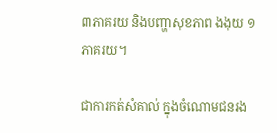៣ភាគរយ និងបញ្ហាសុខភាព ងងុយ ១ភាគរយ។

ជាការកត់សំគាល់ ក្នុងចំណោមជនរង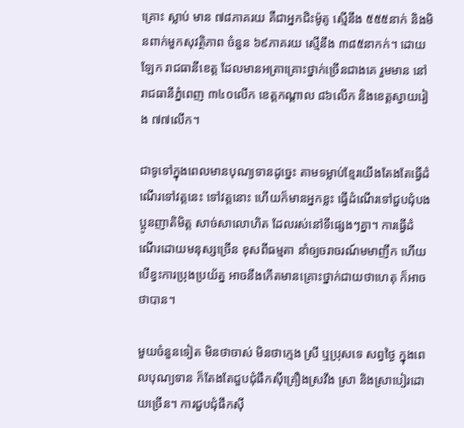គ្រោះ ស្លាប់ មាន ៧៨ភាគរយ គឺជាអ្នកជិះម៉ូតូ ស្មើនឹង ៥៥៥នាក់ និងមិនពាក់មួកសុវត្ថិភាព ចំនួន ៦៩ភាគរយ ស្មើនឹង ៣៨៥នាកក់។ ដោយឡែក រាជធានីខេត្ត ដែលមានអត្រាគ្រោះថ្នាក់ច្រើនជាងគេ រួមមាន នៅរាជធានីភ្នំពេញ ៣៤០លើក ខេត្តកណ្ដាល ៨៦លើក និងខេត្តស្វាយរៀង ៧៧លើក។

ជាទូទៅក្នុងពេលមានបុណ្យទានដូច្នេះ តាមទម្លាប់ខ្មែរយើងតែងតែធ្វើដំណើរទៅវត្តនេះ ទៅវត្តនោះ ហើយក៏មានអ្នកខ្លះ ធ្វើដំណើរទៅជួបជុំបងប្អូនញាតិមិត្ត សាច់សាលោហិត ដែលរស់នៅទីផ្សេងៗគ្នា។ ការធ្វើដំណើរដោយមនុស្សច្រើន ខុសពីធម្មតា នាំឲ្យចរាចរណ៍មមាញឹក ហើយបើខ្វះការប្រុងប្រយ័ត្ន អាចនឹងកើតមានគ្រោះថ្នាក់ជាយថាហេតុ ក៏អាចថាបាន។

មួយចំនួនទៀត មិនថាចាស់ មិនថាក្មេង ស្រី ឬប្រុសទេ សព្វថ្ងៃ ក្នុងពេលបុណ្យទាន ក៏តែងតែជួបជុំផឹកស៊ីគ្រឿងស្រវឹង ស្រា និងស្រាបៀរដោយច្រើន។ ការជួបជុំផឹកស៊ី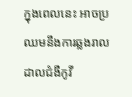ក្នុងពេលនេះ អាចប្រឈមនឹងការឆ្លងរាលដាលជំងឺកូវី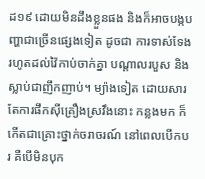ដ១៩ ដោយមិនដឹងខ្លួនផង និងក៏អាចបង្កបញ្ហាជាច្រើនផ្សេងទៀត ដូចជា ការទាស់ទែង រហូតដល់វ៉ៃកាប់ចាក់គ្នា បណ្តាលរបួស និងស្លាប់ជាញឹកញាប់។ ម្យ៉ាងទៀត ដោយសារតែការផឹកស៊ីគ្រឿងស្រវឹងនោះ កន្លងមក ក៏កើតជាគ្រោះថ្នាក់ចរាចរណ៍ នៅពេលបើកបរ គឺបើមិនបុក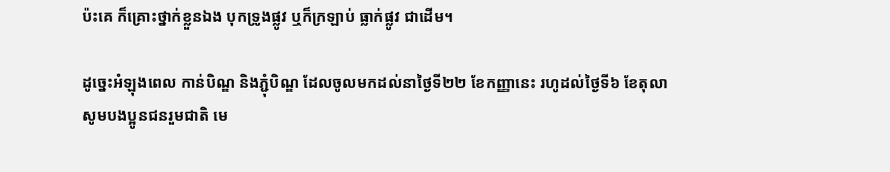ប៉ះគេ ក៏គ្រោះថ្នាក់ខ្លួនឯង បុកទ្រូងផ្លូវ ឬក៏ក្រឡាប់ ធ្លាក់ផ្លូវ ជាដើម។

ដូច្នេះអំឡុងពេល កាន់បិណ្ឌ និងភ្ជុំបិណ្ឌ ដែលចូលមកដល់នាថ្ងៃទី២២ ខែកញ្ញានេះ រហូដល់ថ្ងៃទី៦ ខែតុលា សូមបងប្អូនជនរួមជាតិ មេ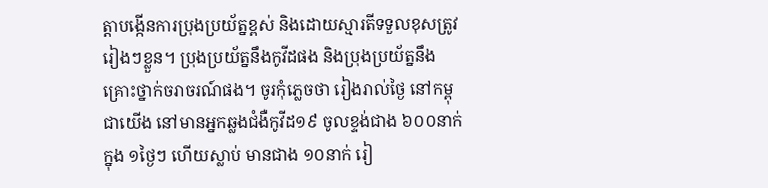ត្តាបង្កើនការប្រុងប្រយ័ត្នខ្ពស់ និងដោយស្មារតីទទួលខុសត្រូវរៀងៗខ្លួន។ ប្រុងប្រយ័ត្ននឹងកូវីដផង និងប្រុងប្រយ័ត្ននឹងគ្រោះថ្នាក់ចរាចរណ៍ផង។ ចូរកុំភ្លេចថា រៀងរាល់ថ្ងៃ នៅកម្ពុជាយើង នៅមានអ្នកឆ្លងជំងឺកូវីដ១៩ ចូលខ្ទង់ជាង ៦០០នាក់ ក្នុង ១ថ្ងៃៗ ហើយស្លាប់ មានជាង ១០នាក់ រៀ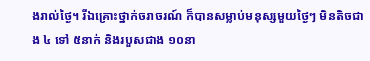ងរាល់ថ្ងៃ។ រីឯគ្រោះថ្នាក់ចរាចរណ៍ ក៏បានសម្លាប់មនុស្សមួយថ្ងៃៗ មិនតិចជាង ៤ ទៅ ៥នាក់ និងរបួសជាង ១០នា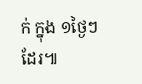ក់ ក្នុង ១ថ្ងៃៗ ដែរ៕